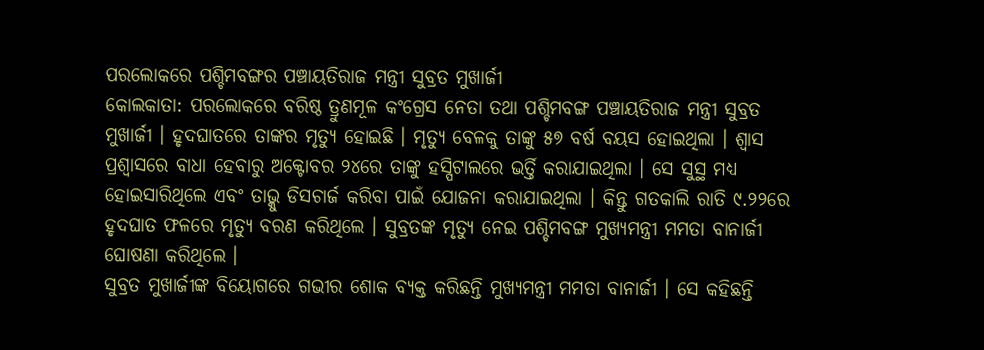ପରଲୋକରେ ପଶ୍ଚିମବଙ୍ଗର ପଞ୍ଚାୟତିରାଜ ମନ୍ତ୍ରୀ ସୁବ୍ରତ ମୁଖାର୍ଜୀ
କୋଲକାତା: ପରଲୋକରେ ବରିଷ୍ଠ ତ୍ରୁଣମୂଳ କଂଗ୍ରେସ ନେତା ତଥା ପଶ୍ଚିମବଙ୍ଗ ପଞ୍ଚାୟତିରାଜ ମନ୍ତ୍ରୀ ସୁବ୍ରତ ମୁଖାର୍ଜୀ । ହୃଦଘାତରେ ତାଙ୍କର ମୃତ୍ୟୁ ହୋଇଛି । ମୃତ୍ୟୁ ବେଳକୁ ତାଙ୍କୁ ୫୭ ବର୍ଷ ବୟସ ହୋଇଥିଲା । ଶ୍ବାସ ପ୍ରଶ୍ବାସରେ ବାଧା ହେବାରୁ ଅକ୍ଟୋବର ୨୪ରେ ତାଙ୍କୁ ହସ୍ପିଟାଲରେ ଭର୍ତ୍ତି କରାଯାଇଥିଲା । ସେ ସୁସ୍ଥ ମଧ୍ୟ ହୋଇସାରିଥିଲେ ଏବଂ ତାଭ୍କୁ ଡିସଚାର୍ଜ କରିବା ପାଇଁ ଯୋଜନା କରାଯାଇଥିଲା । କିନ୍ତୁ ଗତକାଲି ରାତି ୯.୨୨ରେ ହୃଦଘାତ ଫଳରେ ମୃତ୍ୟୁ ବରଣ କରିଥିଲେ । ସୁବ୍ରତଙ୍କ ମୃତ୍ୟୁ ନେଇ ପଶ୍ଚିମବଙ୍ଗ ମୁଖ୍ୟମନ୍ତ୍ରୀ ମମତା ବାନାର୍ଜୀ ଘୋଷଣା କରିଥିଲେ ।
ସୁବ୍ରତ ମୁଖାର୍ଜୀଙ୍କ ବିୟୋଗରେ ଗଭୀର ଶୋକ ବ୍ୟକ୍ତ କରିଛନ୍ତି ମୁଖ୍ୟମନ୍ତ୍ରୀ ମମତା ବାନାର୍ଜୀ । ସେ କହିଛନ୍ତି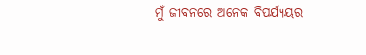ମୁଁ ଜୀବନରେ ଅନେକ ବିପର୍ଯ୍ୟୟର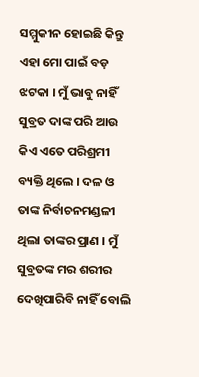ସମ୍ମୁକୀନ ହୋଇଛି କିନ୍ତୁ ଏହା ମୋ ପାଇଁ ବଡ଼ ଝଟକା । ମୁଁ ଭାବୁ ନାହିଁ ସୁବ୍ରତ ଦାଙ୍କ ପରି ଆଉ କିଏ ଏତେ ପରିଶ୍ରମୀ ବ୍ୟକ୍ତି ଥିଲେ । ଦଳ ଓ ତାଙ୍କ ନିର୍ବାଚନମଣ୍ଡଳୀ ଥିଲା ତାଙ୍କର ପ୍ରାଣ । ମୁଁ ସୁବ୍ରତଙ୍କ ମର ଶରୀର ଦେଖିପାରିବି ନାହିଁ ବୋଲି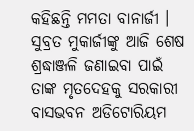କହିଛନ୍ତି ମମତା ବାନାର୍ଜୀ ।
ସୁବ୍ରତ ମୁକାର୍ଜୀଙ୍କୁ ଆଜି ଶେଷ ଶ୍ରଦ୍ଧାଞ୍ଜଳି ଜଣାଇବା ପାଇଁ ତାଙ୍କ ମୃତଦେହକୁ ସରକାରୀ ବାସଭବନ ଅଡିଟୋରିୟମ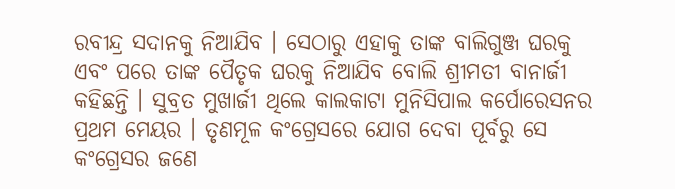ରବୀନ୍ଦ୍ର ସଦାନକୁ ନିଆଯିବ । ସେଠାରୁ ଏହାକୁ ତାଙ୍କ ବାଲିଗୁଞ୍ଜ ଘରକୁ ଏବଂ ପରେ ତାଙ୍କ ପୈତୃକ ଘରକୁ ନିଆଯିବ ବୋଲି ଶ୍ରୀମତୀ ବାନାର୍ଜୀ କହିଛନ୍ତି । ସୁବ୍ରତ ମୁଖାର୍ଜୀ ଥିଲେ କାଲକାଟା ମୁନିସିପାଲ କର୍ପୋରେସନର ପ୍ରଥମ ମେୟର । ତୃଣମୂଳ କଂଗ୍ରେସରେ ଯୋଗ ଦେବା ପୂର୍ବରୁ ସେ କଂଗ୍ରେସର ଜଣେ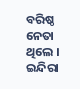ବରିଷ୍ଠ ନେତା ଥିଲେ । ଇନ୍ଦିରା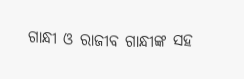ଗାନ୍ଧୀ ଓ ରାଜୀବ ଗାନ୍ଧୀଙ୍କ ସହ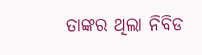ତାଙ୍କର ଥିଲା ନିବିଡ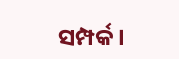ସମ୍ପର୍କ ।